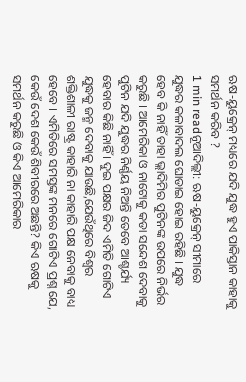ଋଷ-ୟୁକ୍ରେନ୍ ମଧ୍ୟରେ ଯଦି ଯୁଦ୍ଧ ହୁଏ ପାକିସ୍ତାନ କାହାକୁ ସମର୍ଥନ କରିବ ?
1 min readନୂଆଦିଲ୍ଲୀ: ଋଷ-ୟୁକ୍ରେନ୍ ସୀମାରେ ଯୁଦ୍ଧର କଳାବାଦଲ ଘୋଡାଇ ହୋଇ ରହିଛି । ଯୁଦ୍ଧ ହେବ କି ନାହିଁ ତାହା ଭ୍ଲାଦିମିର ପୁଟିନଙ୍କ ଉପରେ ନିର୍ଭର କରୁଛି । ଆମେରିକା ଓ ନାଟୋକୁ କଡା ସନ୍ଦେଶ ଦେବାକୁ ପୁଟିନ ଯଦି ଯୁଦ୍ଧର ନିର୍ଣ୍ଣୟ ନିଅନ୍ତି ତେବେ ଆଶ୍ଚର୍ଯ୍ୟ ହେବାର କିଛି ନାହିଁ । ଦୁଇ ପକ୍ଷର ଜିଦ ଏମିତି ଗୋଟିଏ ଯୁଦ୍ଧକୁ ଜନ୍ମ ଦେବାକୁ ଯାଉଛି,ଯେଉଁଥିରେ ବିଶ୍ୱର ଶକ୍ତିଶାଳୀ ରାଷ୍ଟ୍ର କାହାରି ନା କାହାରି ପକ୍ଷ ନେବାକୁ ବାଧ୍ୟ ହେବେ । ଏମିତିରେ ସମସ୍ତଙ୍କ ମନରେ ଗୋଟିଏ ପ୍ରଶ୍ନ ଯେ, କେଉଁ ଦେଶ କେଉଁ ଶିବୀରରେ ଅଛନ୍ତି? କିଏ ଋଷକୁ ସମର୍ଥନ କରୁଛି ଓ କିଏ ଆମେରିକାର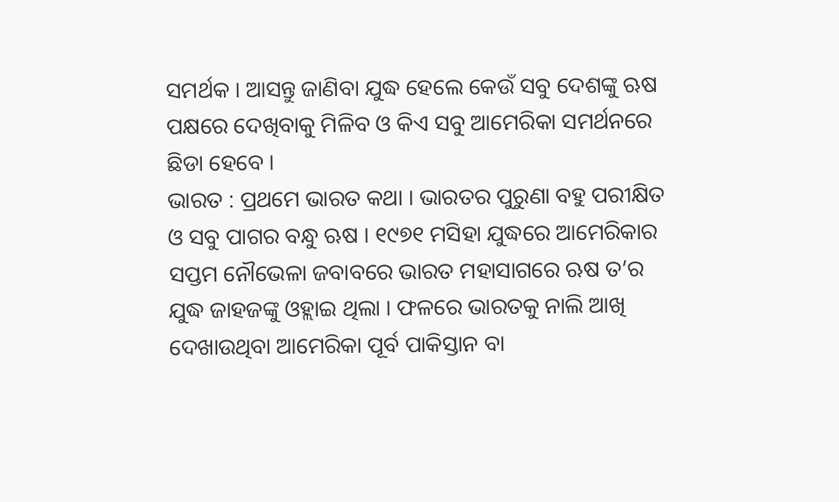ସମର୍ଥକ । ଆସନ୍ତୁ ଜାଣିବା ଯୁଦ୍ଧ ହେଲେ କେଉଁ ସବୁ ଦେଶଙ୍କୁ ଋଷ ପକ୍ଷରେ ଦେଖିବାକୁ ମିଳିବ ଓ କିଏ ସବୁ ଆମେରିକା ସମର୍ଥନରେ ଛିଡା ହେବେ ।
ଭାରତ : ପ୍ରଥମେ ଭାରତ କଥା । ଭାରତର ପୁରୁଣା ବହୁ ପରୀକ୍ଷିତ ଓ ସବୁ ପାଗର ବନ୍ଧୁ ଋଷ । ୧୯୭୧ ମସିହା ଯୁଦ୍ଧରେ ଆମେରିକାର ସପ୍ତମ ନୌଭେଳା ଜବାବରେ ଭାରତ ମହାସାଗରେ ଋଷ ତ’ର ଯୁଦ୍ଧ ଜାହଜଙ୍କୁ ଓହ୍ଲାଇ ଥିଲା । ଫଳରେ ଭାରତକୁ ନାଲି ଆଖି ଦେଖାଉଥିବା ଆମେରିକା ପୂର୍ବ ପାକିସ୍ତାନ ବା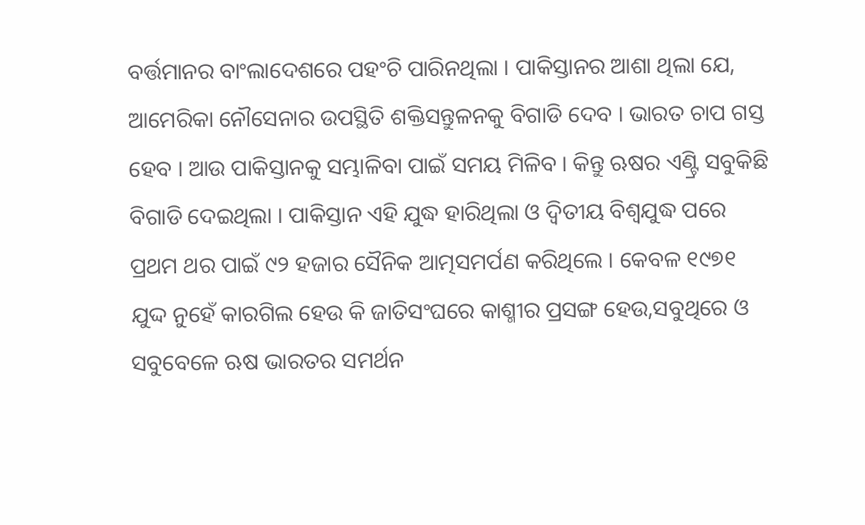ବର୍ତ୍ତମାନର ବାଂଲାଦେଶରେ ପହଂଚି ପାରିନଥିଲା । ପାକିସ୍ତାନର ଆଶା ଥିଲା ଯେ, ଆମେରିକା ନୌସେନାର ଉପସ୍ଥିତି ଶକ୍ତିସନ୍ତୁଳନକୁ ବିଗାଡି ଦେବ । ଭାରତ ଚାପ ଗସ୍ତ ହେବ । ଆଉ ପାକିସ୍ତାନକୁ ସମ୍ଭାଳିବା ପାଇଁ ସମୟ ମିଳିବ । କିନ୍ତୁ ଋଷର ଏଣ୍ଟ୍ରି ସବୁକିଛି ବିଗାଡି ଦେଇଥିଲା । ପାକିସ୍ତାନ ଏହି ଯୁଦ୍ଧ ହାରିଥିଲା ଓ ଦ୍ୱିତୀୟ ବିଶ୍ୱଯୁଦ୍ଧ ପରେ ପ୍ରଥମ ଥର ପାଇଁ ୯୨ ହଜାର ସୈନିକ ଆତ୍ମସମର୍ପଣ କରିଥିଲେ । କେବଳ ୧୯୭୧ ଯୁଦ୍ଦ ନୁହେଁ କାରଗିଲ ହେଉ କି ଜାତିସଂଘରେ କାଶ୍ମୀର ପ୍ରସଙ୍ଗ ହେଉ,ସବୁଥିରେ ଓ ସବୁବେଳେ ଋଷ ଭାରତର ସମର୍ଥନ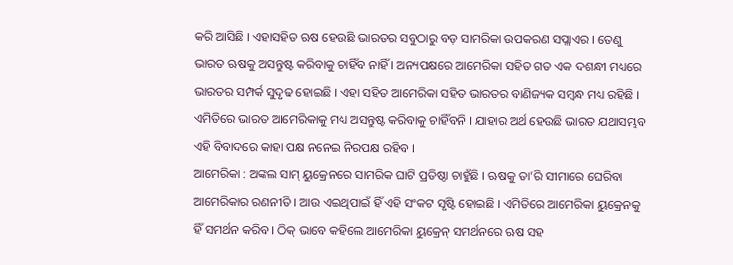କରି ଆସିଛି । ଏହାସହିତ ଋଷ ହେଉଛି ଭାରତର ସବୁଠାରୁ ବଡ଼ ସାମରିକା ଉପକରଣ ସପ୍ଲାଏର । ତେଣୁ ଭାରତ ଋଷକୁ ଅସନ୍ତୁଷ୍ଟ କରିବାକୁ ଚାହିଁବ ନାହିଁ । ଅନ୍ୟପକ୍ଷରେ ଆମେରିକା ସହିତ ଗତ ଏକ ଦଶନ୍ଧୀ ମଧ୍ୟରେ ଭାରତର ସମ୍ପର୍କ ସୁଦୃଢ ହୋଇଛି । ଏହା ସହିତ ଆମେରିକା ସହିତ ଭାରତର ବାଣିଜ୍ୟକ ସମ୍ବନ୍ଧ ମଧ୍ୟ ରହିଛି । ଏମିତିରେ ଭାରତ ଆମେରିକାକୁ ମଧ୍ୟ ଅସନ୍ତୁଷ୍ଟ କରିବାକୁ ଚାହିଁବନି । ଯାହାର ଅର୍ଥ ହେଉଛି ଭାରତ ଯଥାସମ୍ଭବ ଏହି ବିବାଦରେ କାହା ପକ୍ଷ ନନେଇ ନିରପକ୍ଷ ରହିବ ।
ଆମେରିକା : ଅଙ୍କଲ ସାମ୍ ୟୁକ୍ରେନରେ ସାମରିକ ଘାଟି ପ୍ରତିଷ୍ଠା ଚାହୁଁଛି । ଋଷକୁ ତା’ରି ସୀମାରେ ଘେରିବା ଆମେରିକାର ରଣନୀତି । ଆଉ ଏଇଥିପାଇଁ ହିଁ ଏହି ସଂକଟ ସୃଷ୍ଟି ହୋଇଛି । ଏମିତିରେ ଆମେରିକା ୟୁକ୍ରେନକୁ ହିଁ ସମର୍ଥନ କରିବ । ଠିକ୍ ଭାବେ କହିଲେ ଆମେରିକା ୟୁକ୍ରେନ୍ ସମର୍ଥନରେ ଋଷ ସହ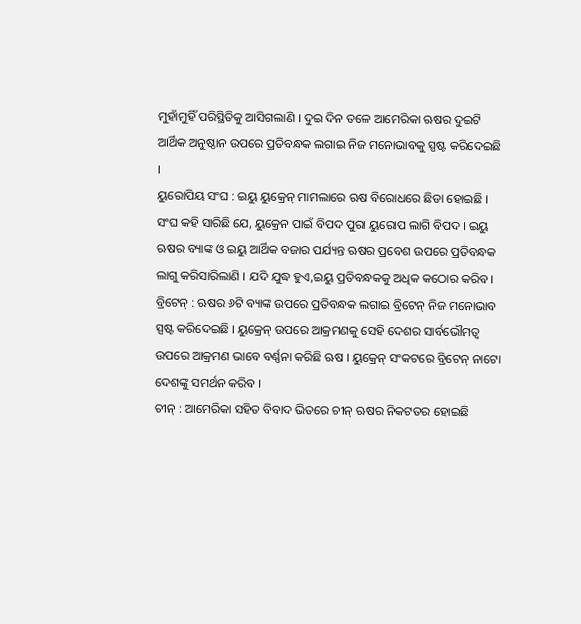ମୁହାଁମୁହିଁ ପରିସ୍ଥିତିକୁ ଆସିଗଲାଣି । ଦୁଇ ଦିନ ତଳେ ଆମେରିକା ଋଷର ଦୁଇଟି ଆର୍ଥିକ ଅନୁଷ୍ଠାନ ଉପରେ ପ୍ରତିବନ୍ଧକ ଲଗାଇ ନିଜ ମନୋଭାବକୁ ସ୍ପଷ୍ଟ କରିଦେଇଛି ।
ୟୁରୋପିୟ ସଂଘ : ଇୟୁ ୟୁକ୍ରେନ୍ ମାମଲାରେ ଋଷ ବିରୋଧରେ ଛିଡା ହୋଇଛି । ସଂଘ କହି ସାରିଛି ଯେ, ୟୁକ୍ରେନ ପାଇଁ ବିପଦ ପୁରା ୟୁରୋପ ଲାଗି ବିପଦ । ଇୟୁ ଋଷର ବ୍ୟାଙ୍କ ଓ ଇୟୁ ଆର୍ଥିକ ବଜାର ପର୍ଯ୍ୟନ୍ତ ଋଷର ପ୍ରବେଶ ଉପରେ ପ୍ରତିବନ୍ଧକ ଲାଗୁ କରିସାରିଲାଣି । ଯଦି ଯୁଦ୍ଧ ହୁଏ,ଇୟୁ ପ୍ରତିବନ୍ଧକକୁ ଅଧିକ କଠୋର କରିବ ।
ବ୍ରିଟେନ୍ : ଋଷର ୬ଟି ବ୍ୟାଙ୍କ ଉପରେ ପ୍ରତିବନ୍ଧକ ଲଗାଇ ବ୍ରିଟେନ୍ ନିଜ ମନୋଭାବ ସ୍ପଷ୍ଟ କରିଦେଇଛି । ୟୁକ୍ରେନ୍ ଉପରେ ଆକ୍ରମଣକୁ ସେହି ଦେଶର ସାର୍ବଭୌମତ୍ୱ ଉପରେ ଆକ୍ରମଣ ଭାବେ ବର୍ଣ୍ଣନା କରିଛି ଋଷ । ୟୁକ୍ରେନ୍ ସଂକଟରେ ବ୍ରିଟେନ୍ ନାଟୋ ଦେଶଙ୍କୁ ସମର୍ଥନ କରିବ ।
ଚୀନ୍ : ଆମେରିକା ସହିତ ବିବାଦ ଭିତରେ ଚୀନ୍ ଋଷର ନିକଟତର ହୋଇଛି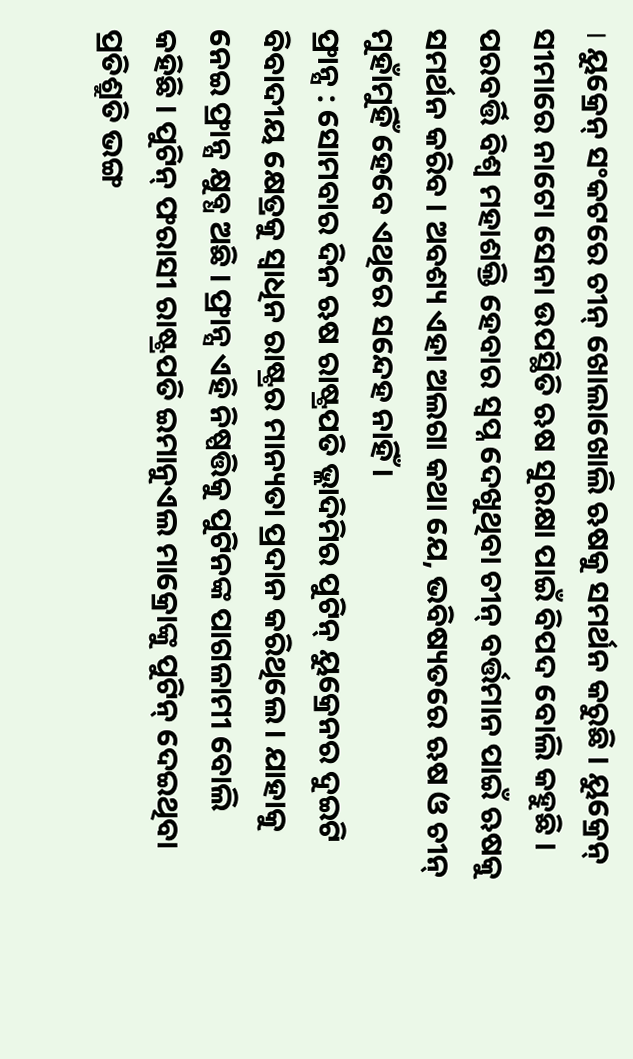। ୟୁକ୍ରେନ୍ ସଂକଟରେ ଚୀନ୍ ଖୋଲାଖୋଲି ଋଷକୁ ସମର୍ଥନ କରୁଛି । ୟୁକ୍ରେନ୍ ସୀମାରେ ନାଟୋ ସେନା ଉପସ୍ଥିତି ଋଷ ସୁରକ୍ଷା ପାଇଁ ବିପଦ ବୋଲି କହୁଛି । ପରବର୍ତ୍ତି ବିଶ୍ୱ ମହାଶକ୍ତି ହେବାର ସ୍ୱପ୍ନ ଦେଖୁଥିବା ଚୀନ୍ ବର୍ତ୍ତମାନ ପାଇଁ ଋଷକୁ ସମର୍ଥନ କରିବ । ଅବଶ୍ୟ ଏହା ଅଲଗା କଥା ଯେ, ଭବିଷ୍ୟତରେ ଋଷ ଓ ଚୀନ୍ ମୁହାଁମୁହିଁ ହେବେ ଏଥିରେ ସନ୍ଦେହ ନାହିଁ ।
ଫ୍ରାନ୍ସ : ସୋମବାର ଦିନ ଋଷ ରାଷ୍ଟ୍ରପତି ଭ୍ଲାଦିମିର ପୁଟିନ୍ ୟୁକ୍ରେନର ଦୁଇଟି ବିବାଦୀୟ କ୍ଷେତ୍ରକୁ ସ୍ୱାଧିନ ରାଷ୍ଟ୍ରର ମାନ୍ୟତା ପ୍ରଦାନ କରିଥିଲେ । ଯାହାକୁ ନେଇ ଫ୍ରାନ୍ସ କ୍ଷୁବ୍ଧ ଅଛି । ଫ୍ରାନ୍ସ ଏହି ନିଷ୍ପତ୍ତିକୁ ପୁଟିନଙ୍କ ପାଗଳାମୀ ବୋଲି କହିଛି । ପୁଟିନ୍ ଫରାସୀ ରାଷ୍ଟ୍ରପତି ଇମାନୁଏଲ ମାକ୍ରୋଙ୍କୁ ପୁଟିନ୍ ଦେଇଥିବା ପ୍ରତିଶ୍ରୁତି ଭଙ୍ଗ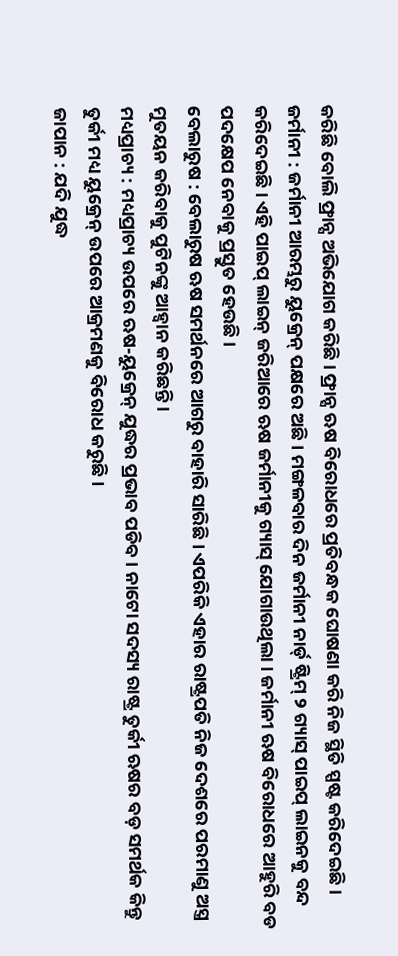କରିଛି ବୋଲି ଫ୍ରାନ୍ସ ଅଭିଯୋଗ କରିଛି । ଫ୍ରାନ୍ସ ଋଷ ବିରୋଧରେ ପ୍ରତିବନ୍ଧକ ଘୋଷଣା କରି ନିଜ ସ୍ଥିତି ସ୍ପଷ୍ଟ କରିଦେଇଛି ।
ଜର୍ମାନୀ : ଜର୍ମାନୀ ଆରମ୍ଭରୁ ୟୁକ୍ରେନ୍ ପକ୍ଷରେ ଅଛି । ମଙ୍ଗଳବାର ଦିନ ଜର୍ମାନୀ ନାର୍ଡ୍ ଷ୍ଟ୍ରିମ୍ ୨ ଗ୍ୟାସ୍ ପାଇପ୍ ଲାଇନକୁ ବନ୍ଦ କରିଦେଇଛି । ଏହି ପାଇପ୍ ଲାଇନ୍ ଜରିଆରେ ଋଷ ଜର୍ମାନୀକୁ ଗ୍ୟାସ୍ ଯୋଗାଉଥିଲା । ଜର୍ମାନୀ ଋଷ ବିରୋଧରେ ଆହୁରି ବଡ ପଦକ୍ଷେପ ନେବାକୁ ପ୍ରସ୍ତୁତ ହେଉଛି ।
ବେଲାରୁଷ : ବେଲାରୁଷ ଋଷ ସମର୍ଥନରେ ଆଗରୁ ବାହାରି ସାରିଛି । ଏପରିକି ଏହାର ରାଷ୍ଟ୍ରପତି ନିଜ ଦେଶରେ ପରମାଣୁ ଅସ୍ତ୍ର ମୁତୟନ କରିବାକୁ ପୁଟିନଙ୍କୁ ଆହ୍ୱାନ କରିଛନ୍ତି ।
ମଧ୍ୟପ୍ରାଚ୍ୟ : ମଧ୍ୟପ୍ରାଚ୍ୟ ଉପରେ ଋଷ-ୟୁକ୍ରେନ୍ ଯୁଦ୍ଧର ପ୍ରଭାବ ପଡିବ । ନାଟୋ ସଦସ୍ୟ ରାଷ୍ଟ୍ର ତୁର୍କୀ ଋଷର ବଡ଼ ସମର୍ଥକ କିନ୍ତୁ ତୁର୍କୀ ମଧ୍ୟ ୟୁକ୍ରେନ୍ ଉପରେ ଆକ୍ରମଣକୁ ବିରୋଧ କରୁଛି ।
ଜାପାନ : ଯଦି ଯୁଦ୍ଧ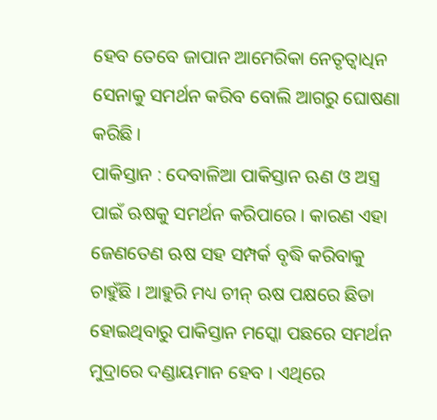ହେବ ତେବେ ଜାପାନ ଆମେରିକା ନେତୃତ୍ୱାଧିନ ସେନାକୁ ସମର୍ଥନ କରିବ ବୋଲି ଆଗରୁ ଘୋଷଣା କରିଛି ।
ପାକିସ୍ତାନ : ଦେବାଳିଆ ପାକିସ୍ତାନ ଋଣ ଓ ଅସ୍ତ୍ର ପାଇଁ ଋଷକୁ ସମର୍ଥନ କରିପାରେ । କାରଣ ଏହା ଜେଣତେଣ ଋଷ ସହ ସମ୍ପର୍କ ବୃଦ୍ଧି କରିବାକୁ ଚାହୁଁଛି । ଆହୁରି ମଧ୍ୟ ଚୀନ୍ ଋଷ ପକ୍ଷରେ ଛିଡା ହୋଇଥିବାରୁ ପାକିସ୍ତାନ ମସ୍କୋ ପଛରେ ସମର୍ଥନ ମୁଦ୍ରାରେ ଦଣ୍ଡାୟମାନ ହେବ । ଏଥିରେ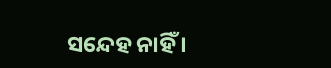ସନ୍ଦେହ ନାହିଁ ।